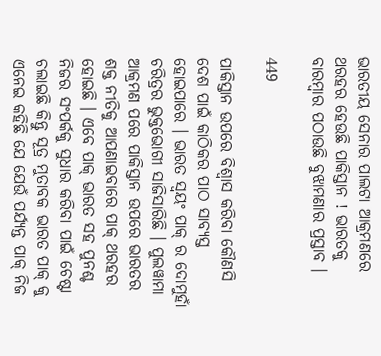ଭାରତୀୟ ସେନାର ପାଲଟା ଆକ୍ରମଣରେ ଥରହର ହେଉଛି ପାକିସ୍ତାନ ! ଭାରତକୁ ବାରମ୍ବାର ପଠାଉଛି ବୁଝାମଣାର ପ୍ରସ୍ତାବ ।

449

ପାକିସ୍ତାନ ଉପରେ ବିଶ୍ୱାସ କରିବା କୌଣସି ଦେଶ ପାଇଁ କାଠିକର ପାଠ ସାବ୍ୟସ୍ତ ହୋଇପାରେ । ଭାରତ ସ୍ୱୟଂ ପାକ୍ ର ଦୋମୁହାଁ ଚରିତ୍ରର ଭୁକ୍ତଭୋଗୀ ସାଜିସାରିଛି । ପୁଲୱାମା ଆକ୍ରମଣ ପରେ ପାକିସ୍ତାନ ଉପରେ ଭାରତର ଶକ୍ତ ନୀତିକୁ ଆପଣାଇବାରେ ପାକ୍ ଥରହର ହୋଇଛି । ଏବେ ପାକ୍ ଭାରତ ସହ ପୁନଶ୍ଚ ନିଜର ସଂପର୍କକୁ ସୁଧାର କରିବା ପାଇଁ ଚେଷ୍ଟା ଚଲାଇଛି କିନ୍ତୁ ସୂତ୍ର ମୁତାବକ ଭାରତ ପାକ୍ କୁ ଏନେଇ କହିଛି ଯେ ଯେଉଁ ପର୍ଯ୍ୟନ୍ତ ପାକ୍ ନିଜ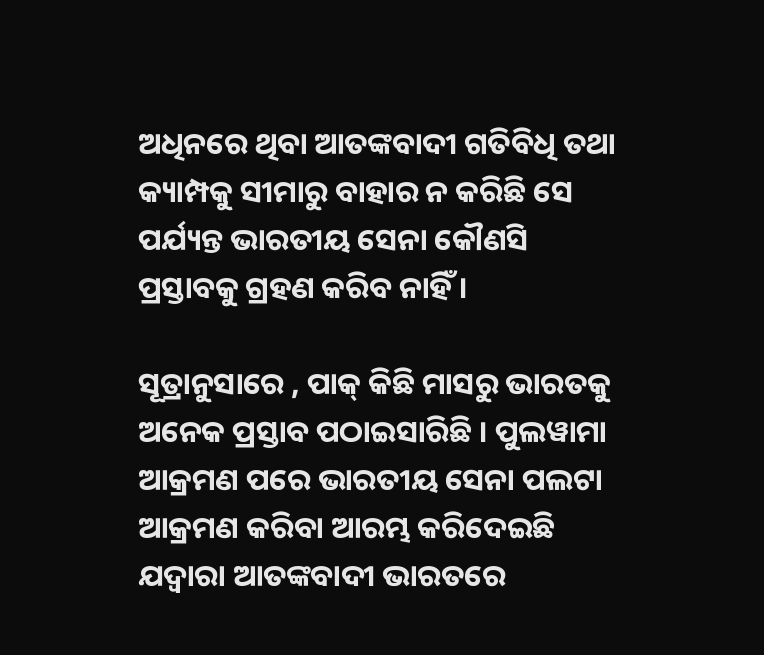ଅଧିନରେ ଥିବା ଆତଙ୍କବାଦୀ ଗତିବିଧି ତଥା କ୍ୟାମ୍ପକୁ ସୀମାରୁ ବାହାର ନ କରିଛି ସେ ପର୍ଯ୍ୟନ୍ତ ଭାରତୀୟ ସେନା କୌଣସି ପ୍ରସ୍ତାବକୁ ଗ୍ରହଣ କରିବ ନାହିଁ ।

ସୂତ୍ରାନୁସାରେ , ପାକ୍ କିଛି ମାସରୁ ଭାରତକୁ ଅନେକ ପ୍ରସ୍ତାବ ପଠାଇସାରିଛି । ପୁଲୱାମା ଆକ୍ରମଣ ପରେ ଭାରତୀୟ ସେନା ପଲଟା ଆକ୍ରମଣ କରିବା ଆରମ୍ଭ କରିଦେଇଛି ଯଦ୍ୱାରା ଆତଙ୍କବାଦୀ ଭାରତରେ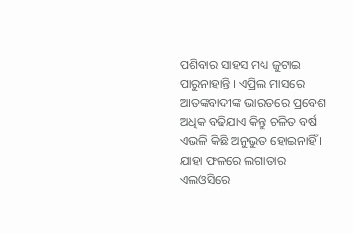ପଶିବାର ସାହସ ମଧ୍ୟ ଜୁଟାଇ ପାରୁନାହାନ୍ତି । ଏପ୍ରିଲ ମାସରେ ଆତଙ୍କବାଦୀଙ୍କ ଭାରତରେ ପ୍ରବେଶ ଅଧିକ ବଢିଯାଏ କିନ୍ତୁ ଚଳିତ ବର୍ଷ ଏଭଳି କିଛି ଅନୁଭୁତ ହୋଇନାହିଁ । ଯାହା ଫଳରେ ଲଗାତାର ଏଲଓସିରେ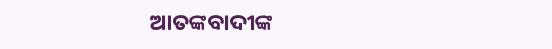ଆତଙ୍କବାଦୀଙ୍କ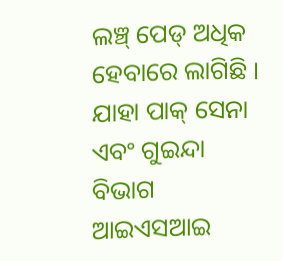ଲଞ୍ଚ୍ ପେଡ୍ ଅଧିକ ହେବାରେ ଲାଗିଛି । ଯାହା ପାକ୍ ସେନା ଏବଂ ଗୁଇନ୍ଦା ବିଭାଗ ଆଇଏସଆଇ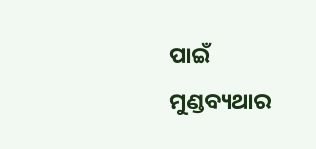ପାଇଁ ମୁଣ୍ଡବ୍ୟଥାର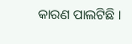କାରଣ ପାଲଟିଛି ।